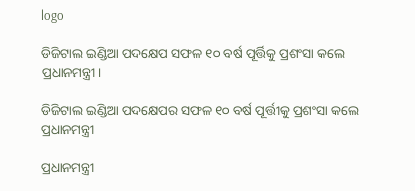logo

ଡିଜିଟାଲ ଇଣ୍ଡିଆ ପଦକ୍ଷେପ ସଫଳ ୧୦ ବର୍ଷ ପୂର୍ତ୍ତିକୁ ପ୍ରଶଂସା କଲେ ପ୍ରଧାନମନ୍ତ୍ରୀ।

ଡିଜିଟାଲ ଇଣ୍ଡିଆ ପଦକ୍ଷେପର ସଫଳ ୧୦ ବର୍ଷ ପୂର୍ତ୍ତୀକୁ ପ୍ରଶଂସା କଲେ ପ୍ରଧାନମନ୍ତ୍ରୀ

ପ୍ରଧାନମନ୍ତ୍ରୀ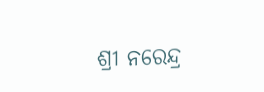ଶ୍ରୀ ନରେନ୍ଦ୍ର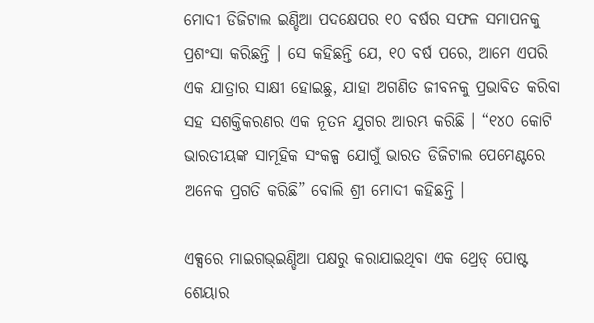ମୋଦୀ ଡିଜିଟାଲ ଇଣ୍ଡିଆ ପଦକ୍ଷେପର ୧୦ ବର୍ଷର ସଫଳ ସମାପନକୁ ପ୍ରଶଂସା କରିଛନ୍ତି । ସେ କହିଛନ୍ତି ଯେ, ୧୦ ବର୍ଷ ପରେ, ଆମେ ଏପରି ଏକ ଯାତ୍ରାର ସାକ୍ଷୀ ହୋଇଛୁ, ଯାହା ଅଗଣିତ ଜୀବନକୁ ପ୍ରଭାବିତ କରିବା ସହ ସଶକ୍ତିକରଣର ଏକ ନୂତନ ଯୁଗର ଆରମ୍ଭ କରିଛି । “୧୪୦ କୋଟି ଭାରତୀୟଙ୍କ ସାମୂହିକ ସଂକଳ୍ପ ଯୋଗୁଁ ଭାରତ ଡିଜିଟାଲ ପେମେଣ୍ଟରେ ଅନେକ ପ୍ରଗତି କରିଛି” ବୋଲି ଶ୍ରୀ ମୋଦୀ କହିଛନ୍ତି ।

ଏକ୍ସରେ ମାଇଗଭ୍‌ଇଣ୍ଡିଆ ପକ୍ଷରୁ କରାଯାଇଥିବା ଏକ ଥ୍ରେଡ୍ ପୋଷ୍ଟ ଶେୟାର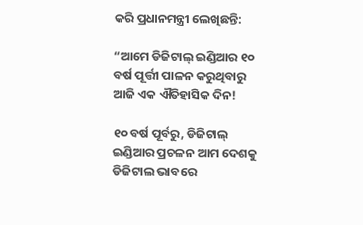କରି ପ୍ରଧାନମନ୍ତ୍ରୀ ଲେଖିଛନ୍ତି:

“ଆମେ ଡିଜିଟାଲ୍ ଇଣ୍ଡିଆର ୧୦ ବର୍ଷ ପୂର୍ତ୍ତୀ ପାଳନ କରୁଥିବାରୁ ଆଜି ଏକ ଐତିହାସିକ ଦିନ!

୧୦ ବର୍ଷ ପୂର୍ବରୁ, ଡିଜିଟାଲ୍ ଇଣ୍ଡିଆର ପ୍ରଚଳନ ଆମ ଦେଶକୁ ଡିଜିଟାଲ ଭାବରେ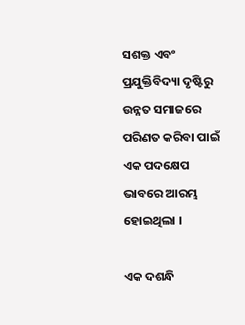ସଶକ୍ତ ଏବଂ ପ୍ରଯୁକ୍ତିବିଦ୍ୟା ଦୃଷ୍ଟିରୁ ଉନ୍ନତ ସମାଜରେ ପରିଣତ କରିବା ପାଇଁ ଏକ ପଦକ୍ଷେପ ଭାବରେ ଆରମ୍ଭ ହୋଇଥିଲା ।

ଏକ ଦଶନ୍ଧି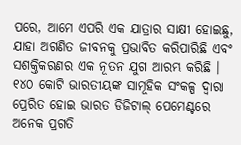ପରେ, ଆମେ ଏପରି ଏକ ଯାତ୍ରାର ସାକ୍ଷୀ ହୋଇଛୁ, ଯାହା ଅଗଣିତ ଜୀବନକୁ ପ୍ରଭାବିତ କରିପାରିଛି ଏବଂ ସଶକ୍ତିକରଣର ଏକ ନୂତନ ଯୁଗ ଆରମ୍ଭ କରିଛି । ୧୪୦ କୋଟି ଭାରତୀୟଙ୍କ ସାମୂହିକ ସଂକଳ୍ପ ଦ୍ୱାରା ପ୍ରେରିତ ହୋଇ ଭାରତ ଡିଜିଟାଲ୍ ପେମେଣ୍ଟରେ ଅନେକ ପ୍ରଗତି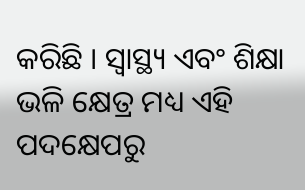କରିଛି । ସ୍ୱାସ୍ଥ୍ୟ ଏବଂ ଶିକ୍ଷା ଭଳି କ୍ଷେତ୍ର ମଧ୍ୟ ଏହି ପଦକ୍ଷେପରୁ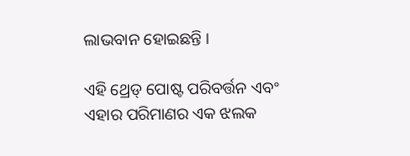ଲାଭବାନ ହୋଇଛନ୍ତି ।

ଏହି ଥ୍ରେଡ୍ ପୋଷ୍ଟ ପରିବର୍ତ୍ତନ ଏବଂ ଏହାର ପରିମାଣର ଏକ ଝଲକ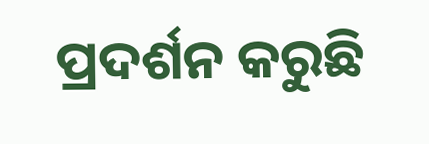ପ୍ରଦର୍ଶନ କରୁଛି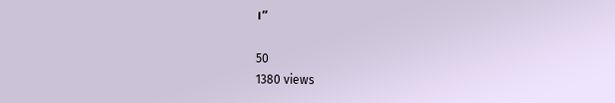।”

50
1380 views